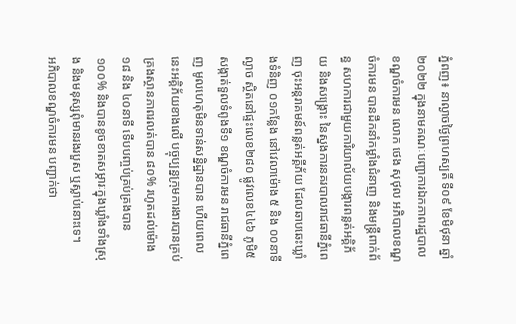ភ្នំពញ៖ នាល្ងាចថ្ងៃព្រហស្បតិ៍ ទី០៩ ខែមិថុនា ឆ្នាំ២០២២ ក្នុងនាមគណៈបញ្ជាការឯកភាពរដ្ឋបាលខណ្ឌចំការមន លោក ថេង សុថុល អភិបាលខណ្ឌចំការមន បានដឹកនាំកម្លាំងជំនាញ និងមន្ត្រីពាក់ព័ន្ធ សហការជាមួយការិយាល័យបង្ការពន្លត់អគ្គិភ័យ និងសង្គ្រោះ នៃស្នងការនគរបាលរាជធានីភ្នំពេញ ចុះអន្តរាគមន៍ពន្លត់អគ្គីភ័យ ដែលឆាបឆេះឃ្លាំងទំនិញ ០១កន្លែង នៅវេលាម៉ោង ៥ និង ០០នាទីល្ងាច ស្ថិតនៅផ្ទះលេខ២៨០ ផ្លូវលេខ៤៤៦ ភូមិ៥ សង្កាត់ទួលទំពូងទី១ ខណ្ឌចំការមន រាជធានីភ្នំពេញ មូលហេតុមិនទាន់សន្និដ្ឋានបាន ហើយពេលនេះអគ្គិភ័យខាងលើ បច្ចុប្បន្នក្រុមការងារបានគ្រប់គ្រងស្ថានភាពរលត់បាន ៨០% រហូតដល់ម៉ោង១៨ និង ៤០នាទី ទើបបញ្ចប់គ្រប់គ្រងបាន ១០០% និងបានខូចខាតសម្ភារៈក្នុងឃ្លាំងទាំងស្រុង និងមនុស្សពុំមានរងរបួស ឬស្លាប់នោះទេ។
អភិបាលខណ្ឌចំការមន បញ្ជាក់ថា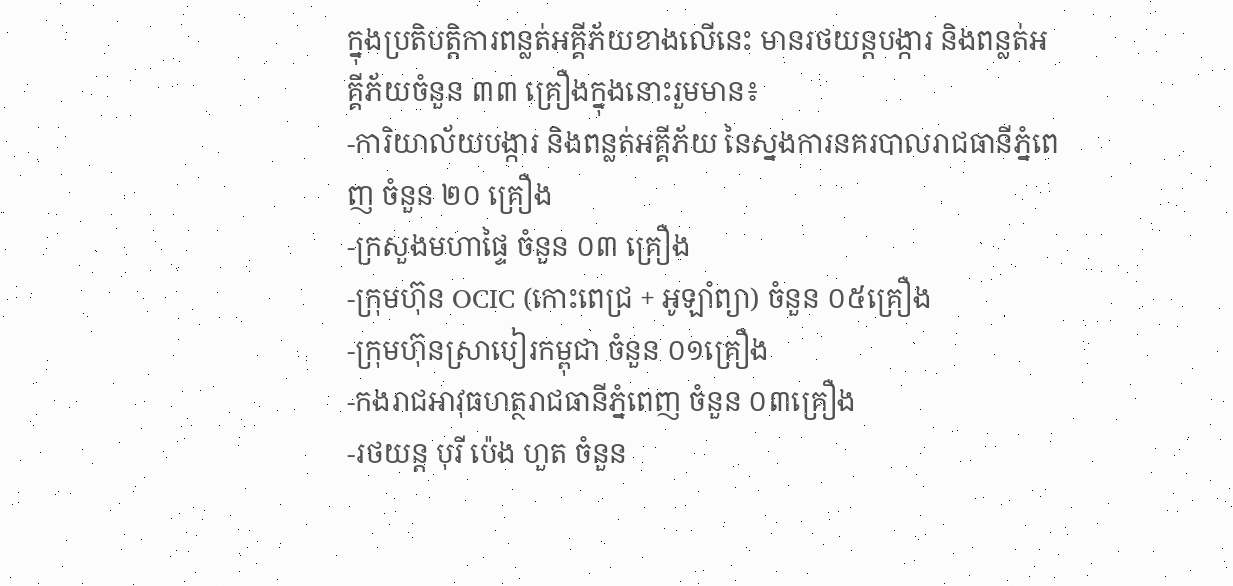ក្នុងប្រតិបត្តិការពន្លត់អគ្គីភ័យខាងលើនេះ មានរថយន្តបង្ការ និងពន្លត់អគ្គីភ័យចំនួន ៣៣ គ្រឿងក្នុងនោះរួមមាន៖
-ការិយាល័យបង្ការ និងពន្លត់អគ្គីភ័យ នៃស្នងការនគរបាលរាជធានីភ្នំពេញ ចំនួន ២០ គ្រឿង
-ក្រសួងមហាផ្ទៃ ចំនួន ០៣ គ្រឿង
-ក្រុមហ៊ុន OCIC (កោះពេជ្រ + អូឡាំព្យា) ចំនួន ០៥គ្រឿង
-ក្រុមហ៊ុនស្រាបៀរកម្ពុជា ចំនួន ០១គ្រឿង
-កងរាជអាវុធហត្ថរាជធានីភ្នំពេញ ចំនួន ០៣គ្រឿង
-រថយន្ត បុរី ប៉េង ហួត ចំនួន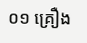០១ គ្រឿង